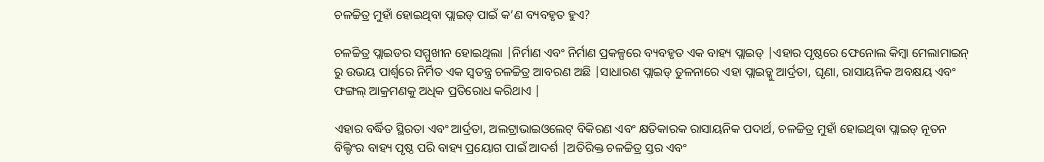ଚଳଚ୍ଚିତ୍ର ମୁହାଁ ହୋଇଥିବା ପ୍ଲାଇଡ୍ ପାଇଁ କ’ଣ ବ୍ୟବହୃତ ହୁଏ?

ଚଳଚ୍ଚିତ୍ର ପ୍ଲାଇଡର ସମ୍ମୁଖୀନ ହୋଇଥିଲା |ନିର୍ମାଣ ଏବଂ ନିର୍ମାଣ ପ୍ରକଳ୍ପରେ ବ୍ୟବହୃତ ଏକ ବାହ୍ୟ ପ୍ଲାଇଡ୍ |ଏହାର ପୃଷ୍ଠରେ ଫେନୋଲ କିମ୍ବା ମେଲାମାଇନ୍ ରୁ ଉଭୟ ପାର୍ଶ୍ୱରେ ନିର୍ମିତ ଏକ ସ୍ୱତନ୍ତ୍ର ଚଳଚ୍ଚିତ୍ର ଆବରଣ ଅଛି |ସାଧାରଣ ପ୍ଲାଇଡ୍ ତୁଳନାରେ ଏହା ପ୍ଲାଇଡ୍କୁ ଆର୍ଦ୍ରତା, ଘୃଣା, ରାସାୟନିକ ଅବକ୍ଷୟ ଏବଂ ଫଙ୍ଗଲ୍ ଆକ୍ରମଣକୁ ଅଧିକ ପ୍ରତିରୋଧ କରିଥାଏ |

ଏହାର ବର୍ଦ୍ଧିତ ସ୍ଥିରତା ଏବଂ ଆର୍ଦ୍ରତା, ଅଲଟ୍ରାଭାଇଓଲେଟ୍ ବିକିରଣ ଏବଂ କ୍ଷତିକାରକ ରାସାୟନିକ ପଦାର୍ଥ, ଚଳଚ୍ଚିତ୍ର ମୁହାଁ ହୋଇଥିବା ପ୍ଲାଇଡ୍ ନୂତନ ବିଲ୍ଡିଂର ବାହ୍ୟ ପୃଷ୍ଠ ପରି ବାହ୍ୟ ପ୍ରୟୋଗ ପାଇଁ ଆଦର୍ଶ |ଅତିରିକ୍ତ ଚଳଚ୍ଚିତ୍ର ସ୍ତର ଏବଂ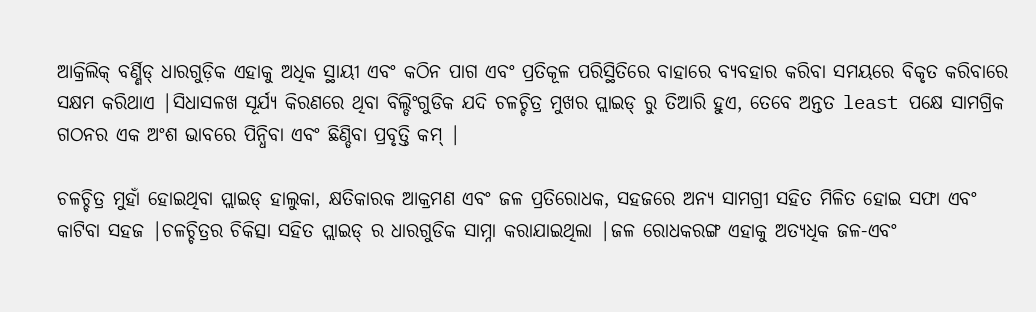ଆକ୍ରିଲିକ୍ ବର୍ଣ୍ଣିଡ୍ ଧାରଗୁଡ଼ିକ ଏହାକୁ ଅଧିକ ସ୍ଥାୟୀ ଏବଂ କଠିନ ପାଗ ଏବଂ ପ୍ରତିକୂଳ ପରିସ୍ଥିତିରେ ବାହାରେ ବ୍ୟବହାର କରିବା ସମୟରେ ବିକୃତ କରିବାରେ ସକ୍ଷମ କରିଥାଏ |ସିଧାସଳଖ ସୂର୍ଯ୍ୟ କିରଣରେ ଥିବା ବିଲ୍ଡିଂଗୁଡିକ ଯଦି ଚଳଚ୍ଚିତ୍ର ମୁଖର ପ୍ଲାଇଡ୍ ରୁ ତିଆରି ହୁଏ, ତେବେ ଅନ୍ତତ least ପକ୍ଷେ ସାମଗ୍ରିକ ଗଠନର ଏକ ଅଂଶ ଭାବରେ ପିନ୍ଧିବା ଏବଂ ଛିଣ୍ଡିବା ପ୍ରବୃତ୍ତି କମ୍ |

ଚଳଚ୍ଚିତ୍ର ମୁହାଁ ହୋଇଥିବା ପ୍ଲାଇଡ୍ ହାଲୁକା, କ୍ଷତିକାରକ ଆକ୍ରମଣ ଏବଂ ଜଳ ପ୍ରତିରୋଧକ, ସହଜରେ ଅନ୍ୟ ସାମଗ୍ରୀ ସହିତ ମିଳିତ ହୋଇ ସଫା ଏବଂ କାଟିବା ସହଜ |ଚଳଚ୍ଚିତ୍ରର ଚିକିତ୍ସା ସହିତ ପ୍ଲାଇଡ୍ ର ଧାରଗୁଡିକ ସାମ୍ନା କରାଯାଇଥିଲା |ଜଳ ରୋଧକରଙ୍ଗ ଏହାକୁ ଅତ୍ୟଧିକ ଜଳ-ଏବଂ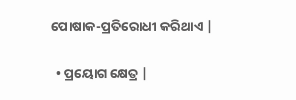ପୋଷାକ-ପ୍ରତିରୋଧୀ କରିଥାଏ |

  • ପ୍ରୟୋଗ କ୍ଷେତ୍ର |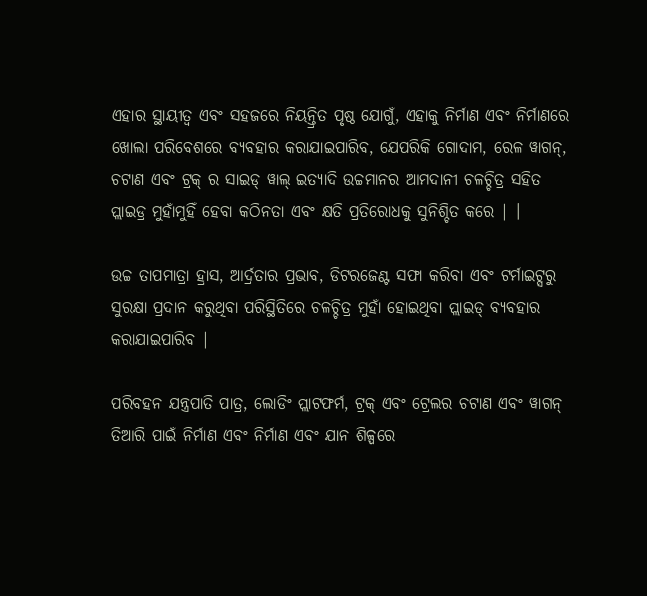ଏହାର ସ୍ଥାୟୀତ୍ୱ ଏବଂ ସହଜରେ ନିୟନ୍ତ୍ରିତ ପୃଷ୍ଠ ଯୋଗୁଁ, ଏହାକୁ ନିର୍ମାଣ ଏବଂ ନିର୍ମାଣରେ ଖୋଲା ପରିବେଶରେ ବ୍ୟବହାର କରାଯାଇପାରିବ, ଯେପରିକି ଗୋଦାମ, ରେଳ ୱାଗନ୍, ଚଟାଣ ଏବଂ ଟ୍ରକ୍ ର ସାଇଡ୍ ୱାଲ୍ ଇତ୍ୟାଦି ଉଚ୍ଚମାନର ଆମଦାନୀ ଚଳଚ୍ଚିତ୍ର ସହିତ ପ୍ଲାଇଡ୍ର ମୁହାଁମୁହିଁ ହେବା କଠିନତା ଏବଂ କ୍ଷତି ପ୍ରତିରୋଧକୁ ସୁନିଶ୍ଚିତ କରେ | ।

ଉଚ୍ଚ ତାପମାତ୍ରା ହ୍ରାସ, ଆର୍ଦ୍ରତାର ପ୍ରଭାବ, ଡିଟରଜେଣ୍ଟ ସଫା କରିବା ଏବଂ ଟର୍ମାଇଟ୍ସରୁ ସୁରକ୍ଷା ପ୍ରଦାନ କରୁଥିବା ପରିସ୍ଥିତିରେ ଚଳଚ୍ଚିତ୍ର ମୁହାଁ ହୋଇଥିବା ପ୍ଲାଇଡ୍ ବ୍ୟବହାର କରାଯାଇପାରିବ |

ପରିବହନ ଯନ୍ତ୍ରପାତି ପାତ୍ର, ଲୋଡିଂ ପ୍ଲାଟଫର୍ମ, ଟ୍ରକ୍ ଏବଂ ଟ୍ରେଲର ଚଟାଣ ଏବଂ ୱାଗନ୍ ତିଆରି ପାଇଁ ନିର୍ମାଣ ଏବଂ ନିର୍ମାଣ ଏବଂ ଯାନ ଶିଳ୍ପରେ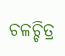ଚଳଚ୍ଚିତ୍ର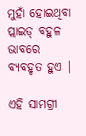ମୁହାଁ ହୋଇଥିବା ପ୍ଲାଇଡ୍ ବହୁଳ ଭାବରେ ବ୍ୟବହୃତ ହୁଏ |

ଏହି ସାମଗ୍ରୀ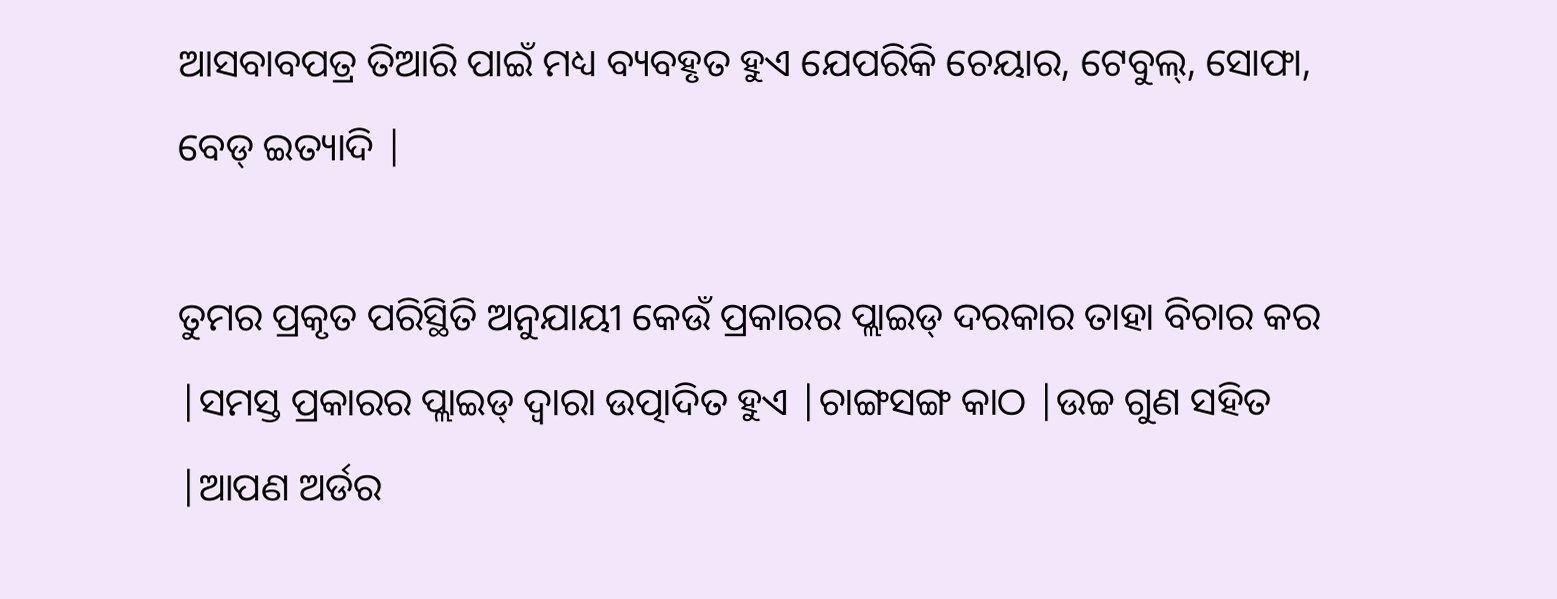ଆସବାବପତ୍ର ତିଆରି ପାଇଁ ମଧ୍ୟ ବ୍ୟବହୃତ ହୁଏ ଯେପରିକି ଚେୟାର, ଟେବୁଲ୍, ସୋଫା, ବେଡ୍ ଇତ୍ୟାଦି |

ତୁମର ପ୍ରକୃତ ପରିସ୍ଥିତି ଅନୁଯାୟୀ କେଉଁ ପ୍ରକାରର ପ୍ଲାଇଡ୍ ଦରକାର ତାହା ବିଚାର କର |ସମସ୍ତ ପ୍ରକାରର ପ୍ଲାଇଡ୍ ଦ୍ୱାରା ଉତ୍ପାଦିତ ହୁଏ |ଚାଙ୍ଗସଙ୍ଗ କାଠ |ଉଚ୍ଚ ଗୁଣ ସହିତ |ଆପଣ ଅର୍ଡର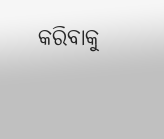କରିବାକୁ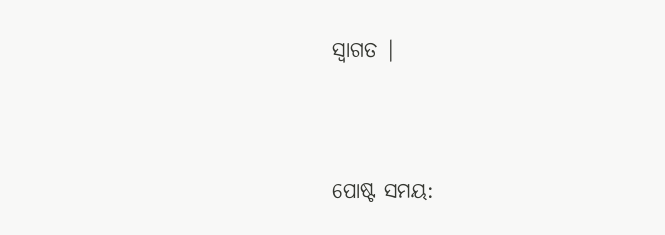ସ୍ୱାଗତ |




ପୋଷ୍ଟ ସମୟ: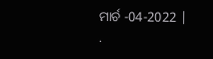ମାର୍ଚ -04-2022 |
.